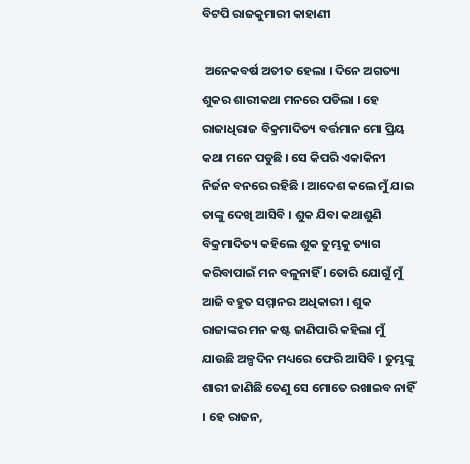ବିଟପି ରାଜକୁମାରୀ କାହାଣୀ

 ଅନେକବର୍ଷ ଅତୀତ ହେଲା । ଦିନେ ଅଗତ୍ୟା ଶୁକର ଶାରୀକଥା ମନରେ ପଡିଲା । ହେ ରାଜାଧିରାଜ ବିକ୍ରମାଦିତ୍ୟ ବର୍ତ୍ତମାନ ମୋ ପ୍ରିୟ କଥା ମନେ ପଡୁଛି । ସେ କିପରି ଏକାକିନୀ ନିର୍ଜନ ବନରେ ରହିଛି । ଆଦେଶ କଲେ ମୁଁ ଯାଇ ତାଙ୍କୁ ଦେଖି ଆସିବି । ଶୁକ ଯିବା କଥାଶୁଣି ବିକ୍ରମାଦିତ୍ୟ କହିଲେ ଶୁକ ତୁମ୍ଭକୁ ତ୍ୟାଗ କରିବାପାଇଁ ମନ ବଳୁନାହିଁ । ତୋରି ଯୋଗୁଁ ମୁଁ ଆଜି ବହୁତ ସମ୍ମାନର ଅଧିକାରୀ । ଶୁକ ରାଜାଙ୍କର ମନ କଷ୍ଟ ଜାଣିପାରି କହିଲା ମୁଁ ଯାଉଛି ଅଳ୍ପଦିନ ମଧ୍ୟରେ ଫେରି ଆସିବି । ତୁମ୍ଭଙ୍କୁ ଶାରୀ ଜାଣିଛି ତେଣୁ ସେ ମୋତେ ରଖାଇବ ନାହିଁ । ହେ ରାଜନ,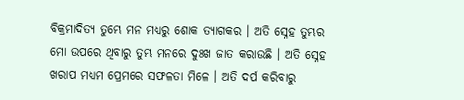ବିକ୍ରମାଦିତ୍ୟ ତୁମ୍ଭେ ମନ ମଧ୍ୟରୁ ଶୋକ ତ୍ୟାଗକର । ଅତି ସ୍ନେହ ତୁମ୍ଭର ମୋ ଉପରେ ଥିବାରୁ ତୁମ୍ଭ ମନରେ ଦୁଃଖ ଜାତ କରାଉଛି । ଅତି ସ୍ନେହ ଖରାପ ମଧ୍ୟମ ପ୍ରେମରେ ସଫଳତା ମିଳେ । ଅତି ଦର୍ପ କରିବାରୁ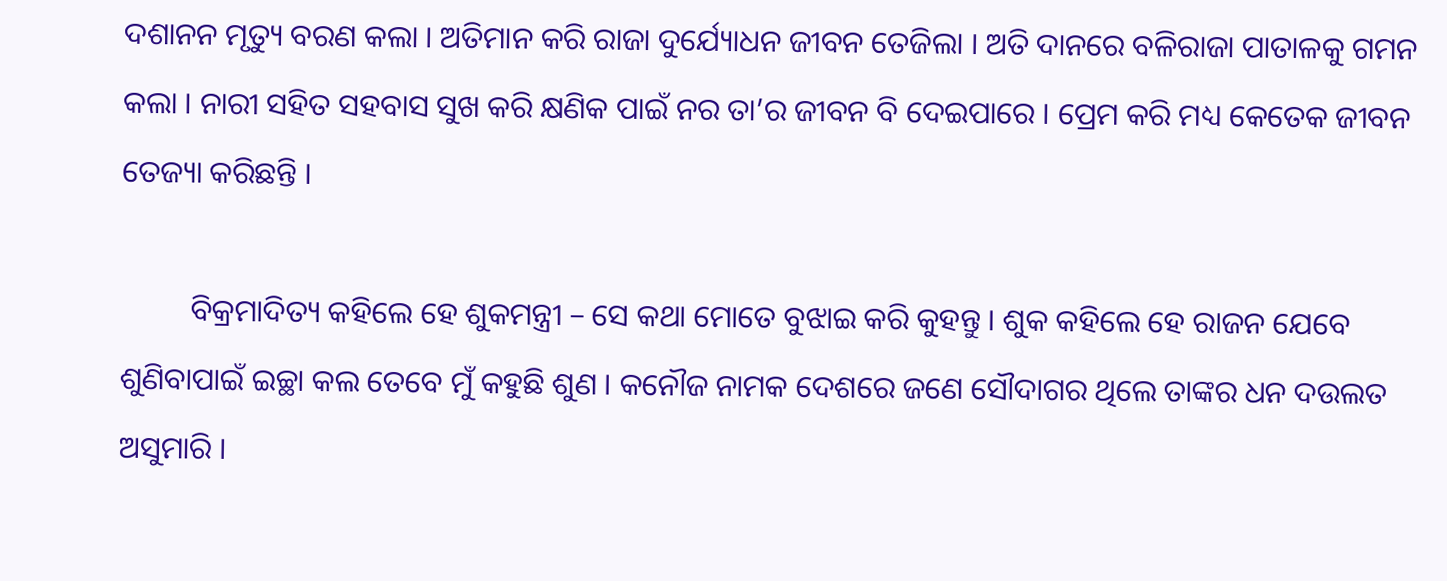ଦଶାନନ ମୃତ୍ୟୁ ବରଣ କଲା । ଅତିମାନ କରି ରାଜା ଦୁର୍ଯ୍ୟୋଧନ ଜୀବନ ତେଜିଲା । ଅତି ଦାନରେ ବଳିରାଜା ପାତାଳକୁ ଗମନ କଲା । ନାରୀ ସହିତ ସହବାସ ସୁଖ କରି କ୍ଷଣିକ ପାଇଁ ନର ତା’ର ଜୀବନ ବି ଦେଇପାରେ । ପ୍ରେମ କରି ମଧ୍ୟ କେତେକ ଜୀବନ ତେଜ୍ୟା କରିଛନ୍ତି ।

         ବିକ୍ରମାଦିତ୍ୟ କହିଲେ ହେ ଶୁକମନ୍ତ୍ରୀ – ସେ କଥା ମୋତେ ବୁଝାଇ କରି କୁହନ୍ତୁ । ଶୁକ କହିଲେ ହେ ରାଜନ ଯେବେ ଶୁଣିବାପାଇଁ ଇଚ୍ଛା କଲ ତେବେ ମୁଁ କହୁଛି ଶୁଣ । କନୌଜ ନାମକ ଦେଶରେ ଜଣେ ସୌଦାଗର ଥିଲେ ତାଙ୍କର ଧନ ଦଉଲତ ଅସୁମାରି ।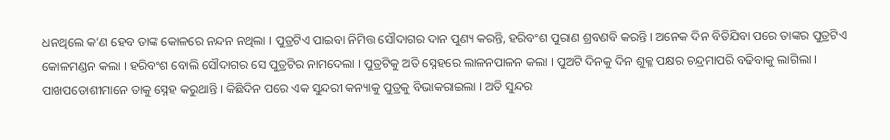ଧନଥିଲେ କ’ଣ ହେବ ତାଙ୍କ କୋଳରେ ନନ୍ଦନ ନଥିଲା । ପୁତ୍ରଟିଏ ପାଇବା ନିମିତ୍ତ ସୌଦାଗର ଦାନ ପୁଣ୍ୟ କରନ୍ତି, ହରିବଂଶ ପୁରାଣ ଶ୍ରବଣବି କରନ୍ତି । ଅନେକ ଦିନ ବିତିଯିବା ପରେ ତାଙ୍କର ପୁତ୍ରଟିଏ କୋଳମଣ୍ଡନ କଲା । ହରିବଂଶ ବୋଲି ସୌଦାଗର ସେ ପୁତ୍ରଟିର ନାମଦେଲା । ପୁତ୍ରଟିକୁ ଅତି ସ୍ନେହରେ ଲାଳନପାଳନ କଲା । ପୁଅଟି ଦିନକୁ ଦିନ ଶୁକ୍ଳ ପକ୍ଷର ଚନ୍ଦ୍ରମାପରି ବଢିବାକୁ ଲାଗିଲା । ପାଖପଡୋଶୀମାନେ ତାକୁ ସ୍ନେହ କରୁଥାନ୍ତି । କିଛିଦିନ ପରେ ଏକ ସୁନ୍ଦରୀ କନ୍ୟାକୁ ପୁତ୍ରକୁ ବିଭାକରାଇଲା । ଅତି ସୁନ୍ଦର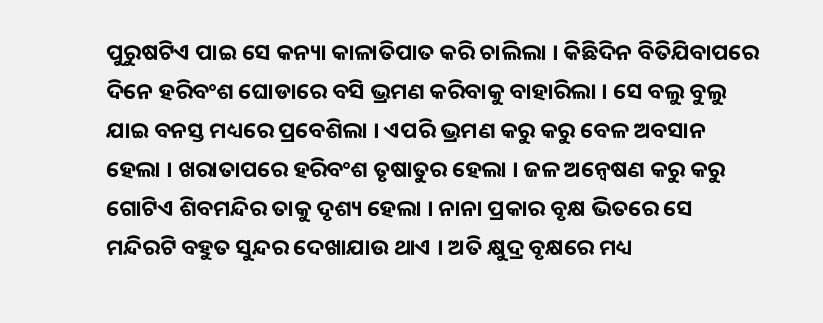ପୁରୁଷଟିଏ ପାଇ ସେ କନ୍ୟା କାଳାତିପାତ କରି ଚାଲିଲା । କିଛିଦିନ ବିତିଯିବାପରେ ଦିନେ ହରିବଂଶ ଘୋଡାରେ ବସି ଭ୍ରମଣ କରିବାକୁ ବାହାରିଲା । ସେ ବଲୁ ବୁଲୁ ଯାଇ ବନସ୍ତ ମଧ୍ୟରେ ପ୍ରବେଶିଲା । ଏପରି ଭ୍ରମଣ କରୁ କରୁ ବେଳ ଅବସାନ ହେଲା । ଖରାତାପରେ ହରିବଂଶ ତୃଷାତୁର ହେଲା । ଜଳ ଅନ୍ୱେଷଣ କରୁ କରୁ ଗୋଟିଏ ଶିବମନ୍ଦିର ତାକୁ ଦୃଶ୍ୟ ହେଲା । ନାନା ପ୍ରକାର ବୃକ୍ଷ ଭିତରେ ସେ ମନ୍ଦିରଟି ବହୁତ ସୁନ୍ଦର ଦେଖାଯାଉ ଥାଏ । ଅତି କ୍ଷୁଦ୍ର ବୃକ୍ଷରେ ମଧ୍ୟ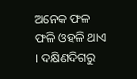ଅନେକ ଫଳ ଫଳି ଓହଳି ଥାଏ । ଦକ୍ଷିଣଦିଗରୁ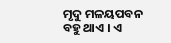ମୃଦୁ ମଳୟପବନ ବହୁ ଥାଏ । ଏ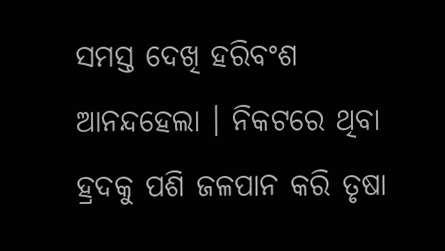ସମସ୍ତ ଦେଖି ହରିବଂଶ ଆନନ୍ଦହେଲା । ନିକଟରେ ଥିବା ହ୍ରଦକୁ ପଶି ଜଳପାନ କରି ତୃଷା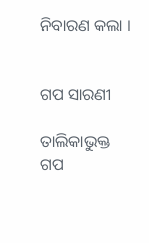ନିବାରଣ କଲା ।


ଗପ ସାରଣୀ

ତାଲିକାଭୁକ୍ତ ଗପ